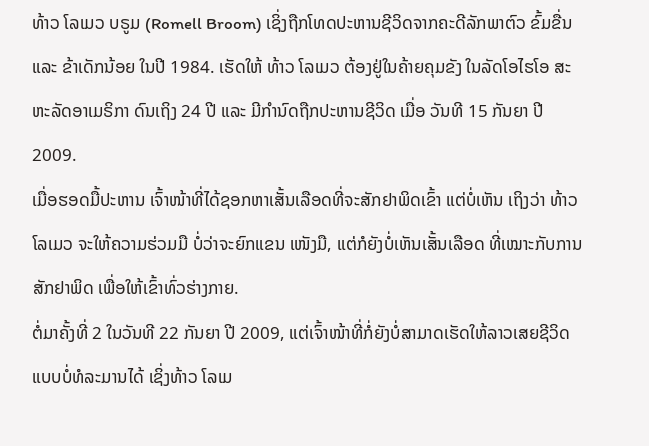ທ້າວ ໂລເມວ ບຣູມ (Romell Broom) ເຊິ່ງຖືກໂທດປະຫານຊີວິດຈາກຄະດີລັກພາຕົວ ຂົ້ມຂື່ນ ແລະ ຂ້າເດັກນ້ອຍ ໃນປີ 1984. ເຮັດໃຫ້ ທ້າວ ໂລເມວ ຕ້ອງຢູ່ໃນຄ້າຍຄຸມຂັງ ໃນລັດໂອໄຮໂອ ສະຫະລັດອາເມຣິກາ ດົນເຖິງ 24 ປີ ແລະ ມີກຳນົດຖືກປະຫານຊີວິດ ເມື່ອ ວັນທີ 15 ກັນຍາ ປີ 2009.
ເມື່ອຮອດມື້ປະຫານ ເຈົ້າໜ້າທີ່ໄດ້ຊອກຫາເສັ້ນເລືອດທີ່ຈະສັກຢາພິດເຂົ້າ ແຕ່ບໍ່ເຫັນ ເຖິງວ່າ ທ້າວ ໂລເມວ ຈະໃຫ້ຄວາມຮ່ວມມື ບໍ່ວ່າຈະຍົກແຂນ ເໜັງມື, ແຕ່ກໍຍັງບໍ່ເຫັນເສັ້ນເລືອດ ທີ່ເໝາະກັບການສັກຢາພິດ ເພື່ອໃຫ້ເຂົ້າທົ່ວຮ່າງກາຍ.
ຕໍ່ມາຄັ້ງທີ່ 2 ໃນວັນທີ 22 ກັນຍາ ປີ 2009, ແຕ່ເຈົ້າໜ້າທີ່ກໍ່ຍັງບໍ່ສາມາດເຮັດໃຫ້ລາວເສຍຊີວິດ ແບບບໍ່ທໍລະມານໄດ້ ເຊິ່ງທ້າວ ໂລເມ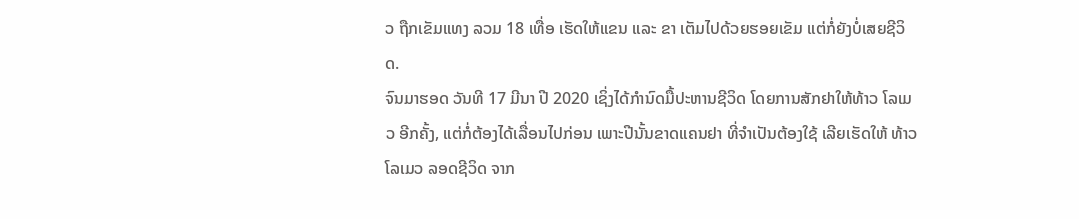ວ ຖືກເຂັມແທງ ລວມ 18 ເທື່ອ ເຮັດໃຫ້ແຂນ ແລະ ຂາ ເຕັມໄປດ້ວຍຮອຍເຂັມ ແຕ່ກໍ່ຍັງບໍ່ເສຍຊີວິດ.
ຈົນມາຮອດ ວັນທີ 17 ມີນາ ປີ 2020 ເຊິ່ງໄດ້ກຳນົດມື້ປະຫານຊີວິດ ໂດຍການສັກຢາໃຫ້ທ້າວ ໂລເມວ ອີກຄັ້ງ, ແຕ່ກໍ່ຕ້ອງໄດ້ເລື່ອນໄປກ່ອນ ເພາະປີນັ້ນຂາດແຄນຢາ ທີ່ຈຳເປັນຕ້ອງໃຊ້ ເລີຍເຮັດໃຫ້ ທ້າວ ໂລເມວ ລອດຊີວິດ ຈາກ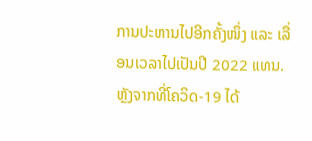ການປະຫານໄປອີກຄັ້ງໜຶ່ງ ແລະ ເລື່ອນເວລາໄປເປັນປີ 2022 ແທນ.
ຫຼັງຈາກທີ່ໂຄວິດ-19 ໄດ້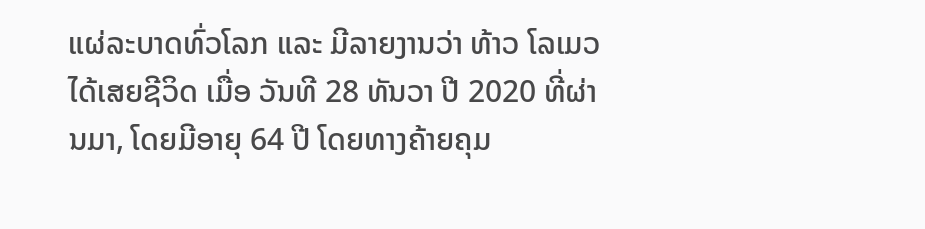ແຜ່ລະບາດທົ່ວໂລກ ແລະ ມີລາຍງານວ່າ ທ້າວ ໂລເມວ ໄດ້ເສຍຊີວິດ ເມື່ອ ວັນທີ 28 ທັນວາ ປີ 2020 ທີ່ຜ່ານມາ, ໂດຍມີອາຍຸ 64 ປີ ໂດຍທາງຄ້າຍຄຸມ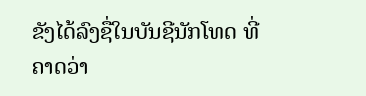ຂັງໄດ້ລົງຊື່ໃນບັນຊີນັກໂທດ ທີ່ຄາດວ່າ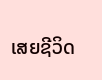ເສຍຊີວິດ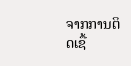ຈາກການຕິດເຊື້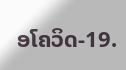ອໂຄວິດ-19.